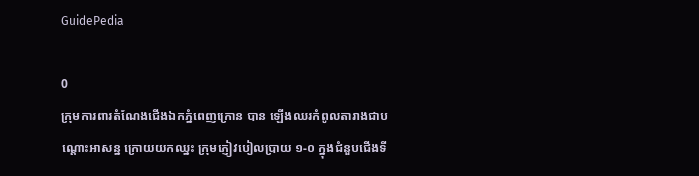GuidePedia

0
ក្រុមការពារតំណែងជើងឯកភ្នំពេញក្រោន បាន ឡើងឈរកំពូលតារាងជាបណ្ដោះអាសន្ន ក្រោយយកឈ្នះ ក្រុមភ្ញៀវបៀលប្រាយ ១-០ ក្នុងជំនួបជើងទី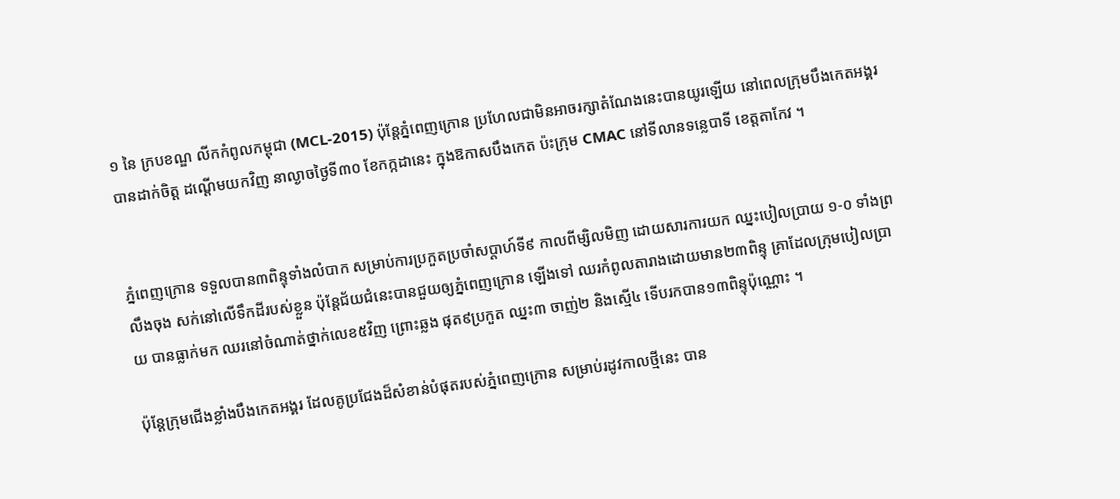១ នៃ ក្របខណ្ឌ លីកកំពូលកម្ពុជា (MCL-2015) ប៉ុន្ដែភ្នំពេញក្រោន ប្រហែលជាមិនអាចរក្សាតំណែងនេះបានយូរឡើយ នៅពេលក្រុមបឹងកេតអង្គរ បានដាក់ចិត្ដ ដណ្ដើមយកវិញ នាល្ងាចថ្ងៃទី៣០ ខែកក្កដានេះ ក្នុងឱកាសបឹងកេត ប៉ះក្រុម CMAC នៅទីលានទន្លេបាទី ខេត្តតាកែវ ។


ភ្នំពេញក្រោន ទទួលបាន៣ពិន្ទុទាំងលំបាក សម្រាប់ការប្រកួតប្រចាំសប្ដាហ៍ទី៩ កាលពីម្សិលមិញ ដោយសារការយក ឈ្នះបៀលប្រាយ ១-០ ទាំងព្រលឹងចុង សក់នៅលើទឹកដីរបស់ខ្លួន ប៉ុន្ដែជ័យជំនេះបានជួយឲ្យភ្នំពេញក្រោន ឡើងទៅ ឈរកំពូលតារាងដោយមាន២៣ពិន្ទុ គ្រាដែលក្រុមបៀលប្រាយ បានធ្លាក់មក ឈរនៅចំណាត់ថ្នាក់លេខ៥វិញ ព្រោះឆ្លង ផុត៩ប្រកួត ឈ្នះ៣ ចាញ់២ និងស្មើ៤ ទើបរកបាន១៣ពិន្ទុប៉ុណ្ណោះ ។

ប៉ុន្ដែក្រុមជើងខ្លាំងបឹងកេតអង្គរ ដែលគូប្រជែងដ៏សំខាន់បំផុតរបស់ភ្នំពេញក្រោន សម្រាប់រដូវកាលថ្មីនេះ បាន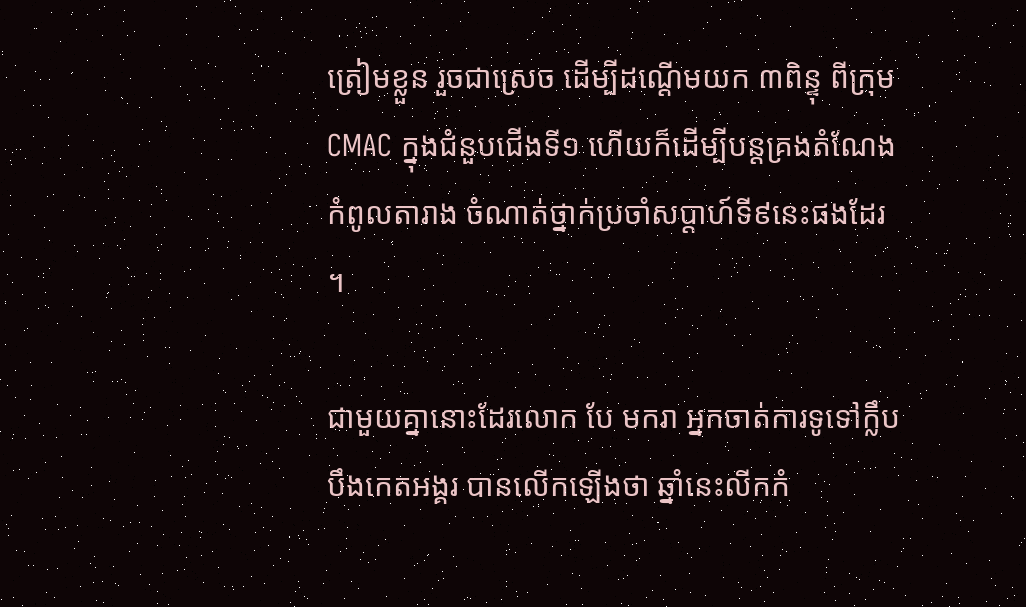ត្រៀមខ្លួន រួចជាស្រេច ដើម្បីដណ្ដើមយក ៣ពិន្ទុ ពីក្រុម CMAC ក្នុងជំនួបជើងទី១ ហើយក៏ដើម្បីបន្ដគ្រងតំណែងកំពូលតារាង ចំណាត់ថ្នាក់ប្រចាំសប្ដាហ៍ទី៩នេះផងដែរ ។

ជាមួយគ្នានោះដែរលោក បែ មករា អ្នកចាត់ការទូទៅក្លឹបបឹងកេតអង្គរ បានលើកឡើងថា ឆ្នាំនេះលីកកំ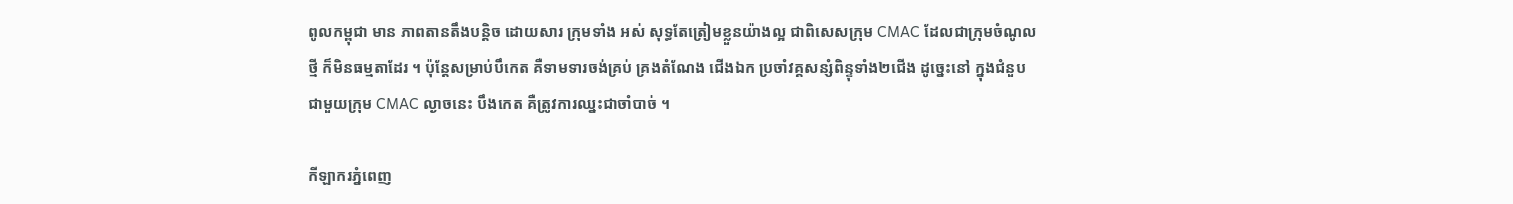ពូលកម្ពុជា មាន ភាពតានតឹងបន្ដិច ដោយសារ ក្រុមទាំង អស់ សុទ្ធតែត្រៀមខ្លួនយ៉ាងល្អ ជាពិសេសក្រុម CMAC ដែលជាក្រុមចំណូលថ្មី ក៏មិនធម្មតាដែរ ។ ប៉ុន្ដែសម្រាប់បឹកេត គឺទាមទារចង់គ្រប់ គ្រងតំណែង ជើងឯក ប្រចាំវគ្គសន្សំពិន្ទុទាំង២ជើង ដូច្នេះនៅ ក្នុងជំនួបជាមួយក្រុម CMAC ល្ងាចនេះ បឹងកេត គឺត្រូវការឈ្នះជាចាំបាច់ ។

កីឡាករភ្នំពេញ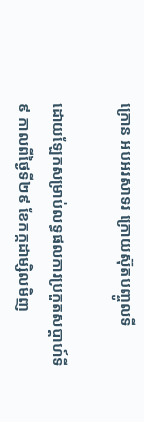ក្រោន អបអរសាទរ ក្រោយស៊ុតបញ្ចូលទី

ដោយឡែកសម្រាប់លទ្ធផលការប្រកួតសប្ដាហ៍ទី៩ កាលពីថ្ងៃទី២៩ ខែកក្កដាម្សិលមិញ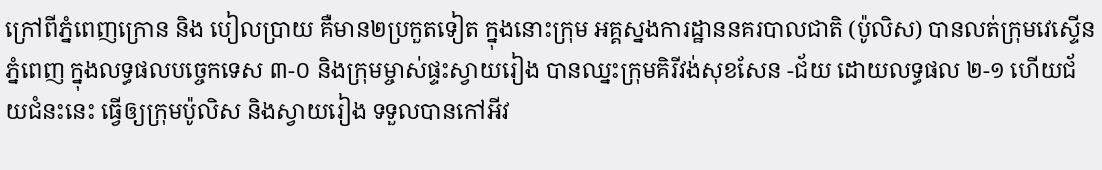ក្រៅពីភ្នំពេញក្រោន និង បៀលប្រាយ គឺមាន២ប្រកួតទៀត ក្នុងនោះក្រុម អគ្គស្នងការដ្ឋាននគរបាលជាតិ (ប៉ូលិស) បានលត់ក្រុមវេស្ទើនភ្នំពេញ ក្នុងលទ្ធផលបច្ចេកទេស ៣-០ និងក្រុមម្ចាស់ផ្ទះស្វាយរៀង បានឈ្នះក្រុមគិរីវង់សុខសែន -ជ័យ ដោយលទ្ធផល ២-១ ហើយជ័យជំនះនេះ ធ្វើឲ្យក្រុមប៉ូលិស និងស្វាយរៀង ទទួលបានកៅអីវ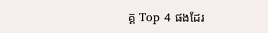គ្គ Top 4 ផងដែរ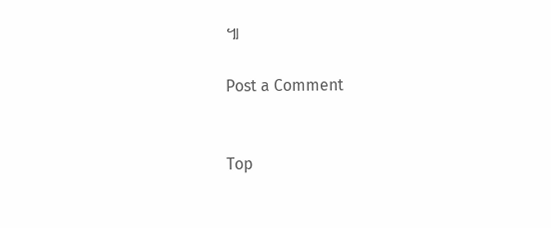៕

Post a Comment


Top